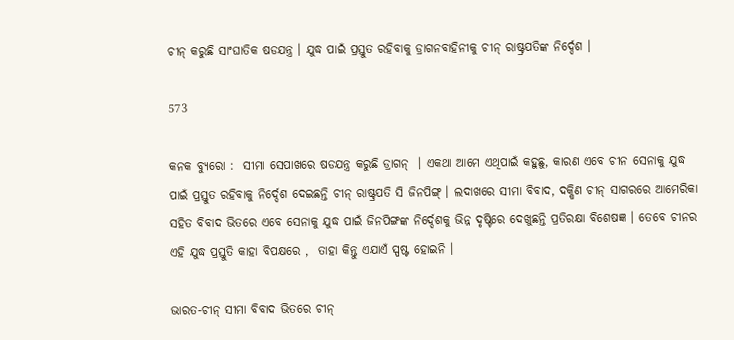ଚୀନ୍ କରୁଛି ସାଂଘାତିକ ଷଡଯନ୍ତ୍ର । ଯୁଦ୍ଧ ପାଇଁ ପ୍ରସ୍ତୁତ ରହିବାକୁ ଡ୍ରାଗନବାହିନୀକୁ ଚୀନ୍ ରାଷ୍ଟ୍ରପତିଙ୍କ ନିର୍ଦ୍ଦେଶ ।

573

କନକ ବ୍ୟୁରୋ :  ସୀମା ସେପାଖରେ ଷଡଯନ୍ତ୍ର କରୁଛି ଡ୍ରାଗନ୍  । ଏକଥା ଆମେ ଏଥିପାଇଁ କହୁଛୁ, କାରଣ ଏବେ ଚୀନ ସେନାକୁ ଯୁଦ୍ଧ ପାଇଁ ପ୍ରସ୍ତୁତ ରହିବାକୁ ନିର୍ଦ୍ଦେଶ ଦେଇଛନ୍ତି ଚୀନ୍ ରାଷ୍ଟ୍ରପତି ସି ଜିନପିଙ୍ଗ୍ । ଲଦାଖରେ ସୀମା ବିବାଦ, ଦକ୍ଷିଣ ଚୀନ୍ ସାଗରରେ ଆମେରିକା ସହିତ ବିବାଦ ଭିତରେ ଏବେ ସେନାକୁ ଯୁଦ୍ଧ ପାଇଁ ଜିନପିଙ୍ଗଙ୍କ ନିର୍ଦ୍ଦେଶକୁ ଭିନ୍ନ ଦୃଷ୍ଟିରେ ଦେଖୁଛନ୍ତି ପ୍ରତିରକ୍ଷା ବିଶେଷଜ୍ଞ । ତେବେ ଚୀନର ଏହି ଯୁଦ୍ଧ ପ୍ରସ୍ତୁତି କାହା ବିପକ୍ଷରେ ,  ତାହା କିନ୍ତୁ ଏଯାଏଁ ସ୍ପଷ୍ଟ ହୋଇନି ।

ଭାରତ-ଚୀନ୍ ସୀମା ବିବାଦ ଭିତରେ ଚୀନ୍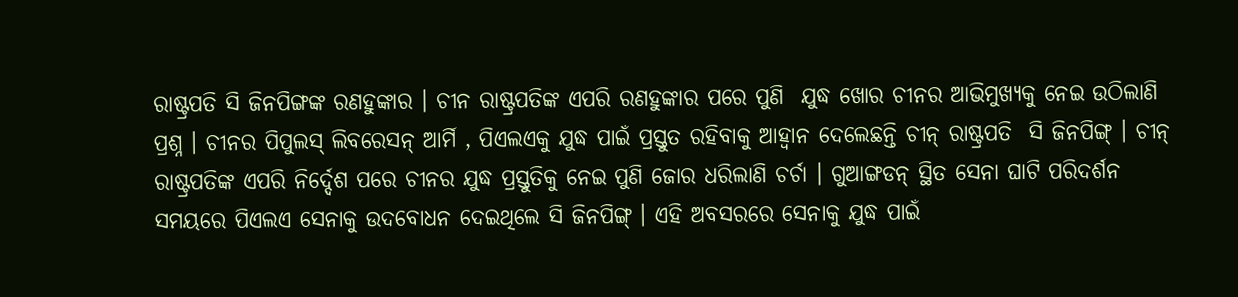ରାଷ୍ଟ୍ରପତି ସି ଜିନପିଙ୍ଗଙ୍କ ରଣହୁଙ୍କାର । ଚୀନ ରାଷ୍ଟ୍ରପତିଙ୍କ ଏପରି ରଣହୁଙ୍କାର ପରେ ପୁଣି  ଯୁଦ୍ଧ ଖୋର ଚୀନର ଆଭିମୁଖ୍ୟକୁ ନେଇ ଉଠିଲାଣି ପ୍ରଶ୍ନ । ଚୀନର ପିପୁଲସ୍ ଲିବରେସନ୍ ଆର୍ମି , ପିଏଲଏକୁ ଯୁଦ୍ଧ ପାଇଁ ପ୍ରସ୍ତୁତ ରହିବାକୁ ଆହ୍ୱାନ ଦେଲେଛନ୍ତି ଚୀନ୍ ରାଷ୍ଟ୍ରପତି  ସି ଜିନପିଙ୍ଗ୍ । ଚୀନ୍ ରାଷ୍ଟ୍ରପତିଙ୍କ ଏପରି ନିର୍ଦ୍ଦେଶ ପରେ ଚୀନର ଯୁଦ୍ଧ ପ୍ରସ୍ତୁତିକୁ ନେଇ ପୁଣି ଜୋର ଧରିଲାଣି ଚର୍ଚା । ଗୁଆଙ୍ଗଡନ୍ ସ୍ଥିତ ସେନା ଘାଟି ପରିଦର୍ଶନ ସମୟରେ ପିଏଲଏ ସେନାକୁ ଉଦବୋଧନ ଦେଇଥିଲେ ସି ଜିନପିଙ୍ଗ୍ । ଏହି ଅବସରରେ ସେନାକୁ ଯୁଦ୍ଧ ପାଇଁ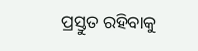ପ୍ରସ୍ତୁତ ରହିବାକୁ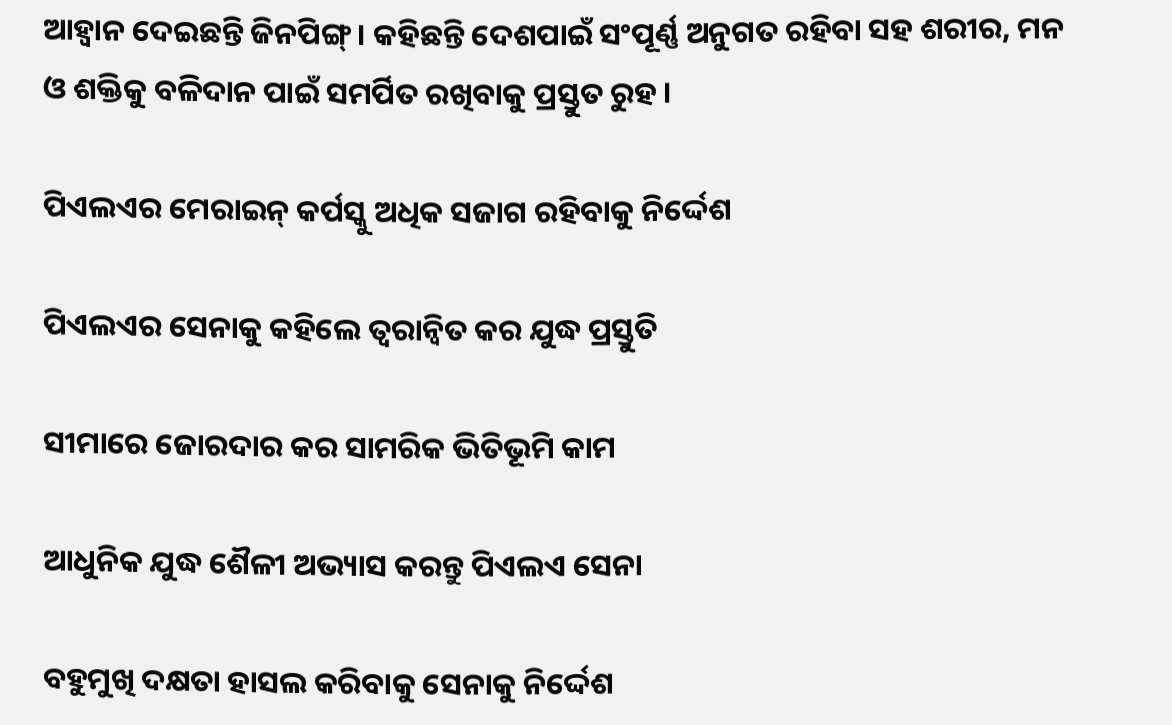ଆହ୍ୱାନ ଦେଇଛନ୍ତି ଜିନପିଙ୍ଗ୍ । କହିଛନ୍ତି ଦେଶପାଇଁ ସଂପୂର୍ଣ୍ଣ ଅନୁଗତ ରହିବା ସହ ଶରୀର, ମନ ଓ ଶକ୍ତିକୁ ବଳିଦାନ ପାଇଁ ସମର୍ପିତ ରଖିବାକୁ ପ୍ରସ୍ତୁତ ରୁହ ।

ପିଏଲଏର ମେରାଇନ୍ କର୍ପସ୍କୁ ଅଧିକ ସଜାଗ ରହିବାକୁ ନିର୍ଦ୍ଦେଶ

ପିଏଲଏର ସେନାକୁ କହିଲେ ତ୍ୱରାନ୍ୱିତ କର ଯୁଦ୍ଧ ପ୍ରସ୍ତୁତି

ସୀମାରେ ଜୋରଦାର କର ସାମରିକ ଭିତିଭୂମି କାମ

ଆଧୁନିକ ଯୁଦ୍ଧ ଶୈଳୀ ଅଭ୍ୟାସ କରନ୍ତୁ ପିଏଲଏ ସେନା

ବହୁମୁଖି ଦକ୍ଷତା ହାସଲ କରିବାକୁ ସେନାକୁ ନିର୍ଦ୍ଦେଶ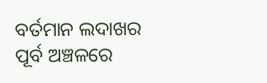ବର୍ତମାନ ଲଦାଖର ପୂର୍ବ ଅଞ୍ଚଳରେ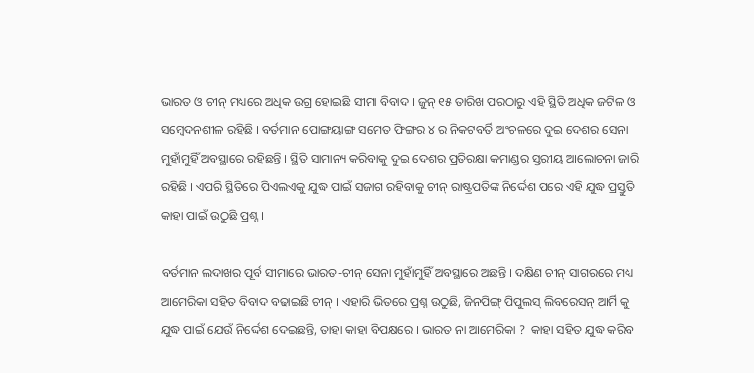ଭାରତ ଓ ଚୀନ୍ ମଧ୍ୟରେ ଅଧିକ ଉଗ୍ର ହୋଇଛି ସୀମା ବିବାଦ । ଜୁନ୍ ୧୫ ତାରିଖ ପରଠାରୁ ଏହି ସ୍ଥିତି ଅଧିକ ଜଟିଳ ଓ ସମ୍ବେଦନଶୀଳ ରହିଛି । ବର୍ତମାନ ପୋଙ୍ଗୟାଙ୍ଗ ସମେତ ଫିଙ୍ଗର ୪ ର ନିକଟବର୍ତି ଅଂଚଳରେ ଦୁଇ ଦେଶର ସେନା ମୁହାଁମୁହିଁ ଅବସ୍ଥାରେ ରହିଛନ୍ତି । ସ୍ଥିତି ସାମାନ୍ୟ କରିବାକୁ ଦୁଇ ଦେଶର ପ୍ରତିରକ୍ଷା କମାଣ୍ଡର ସ୍ତରୀୟ ଆଲୋଚନା ଜାରି ରହିଛି । ଏପରି ସ୍ଥିତିରେ ପିଏଲଏକୁ ଯୁଦ୍ଧ ପାଇଁ ସଜାଗ ରହିବାକୁ ଚୀନ୍ ରାଷ୍ଟ୍ରପତିଙ୍କ ନିର୍ଦ୍ଦେଶ ପରେ ଏହି ଯୁଦ୍ଧ ପ୍ରସ୍ତୁତି କାହା ପାଇଁ ଉଠୁଛି ପ୍ରଶ୍ନ ।

ବର୍ତମାନ ଲଦାଖର ପୂର୍ବ ସୀମାରେ ଭାରତ-ଚୀନ୍ ସେନା ମୁହାଁମୁହିଁ ଅବସ୍ଥାରେ ଅଛନ୍ତି । ଦକ୍ଷିଣ ଚୀନ୍ ସାଗରରେ ମଧ୍ୟ ଆମେରିକା ସହିତ ବିବାଦ ବଢାଇଛି ଚୀନ୍ । ଏହାରି ଭିତରେ ପ୍ରଶ୍ନ ଉଠୁଛି, ଜିନପିଙ୍ଗ୍ ପିପୁଲସ୍ ଲିବରେସନ୍ ଆର୍ମି କୁ ଯୁଦ୍ଧ ପାଇଁ ଯେଉଁ ନିର୍ଦ୍ଦେଶ ଦେଇଛନ୍ତି, ତାହା କାହା ବିପକ୍ଷରେ । ଭାରତ ନା ଆମେରିକା ?  କାହା ସହିତ ଯୁଦ୍ଧ କରିବ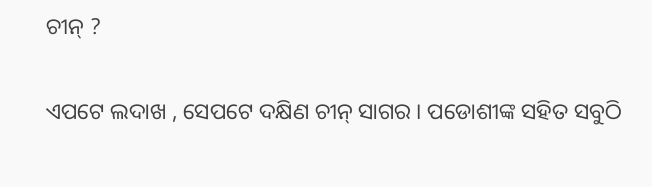ଚୀନ୍ ?

ଏପଟେ ଲଦାଖ , ସେପଟେ ଦକ୍ଷିଣ ଚୀନ୍ ସାଗର । ପଡୋଶୀଙ୍କ ସହିତ ସବୁଠି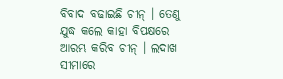ବିବାଦ ବଢାଇଛି ଚୀନ୍ । ତେଣୁ ଯୁଦ୍ଧ କଲେ କାହା ବିପକ୍ଷରେ ଆରମ୍ଭ କରିବ ଚୀନ୍ । ଲଦାଖ ସୀମାରେ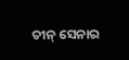ଚୀନ୍ ସେନାର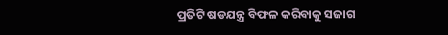ପ୍ରତିଟି ଷଡଯନ୍ତ୍ର ବିଫଳ କରିବାକୁ ସଜାଗ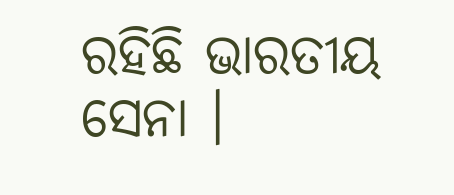ରହିଛି ଭାରତୀୟ ସେନା ।